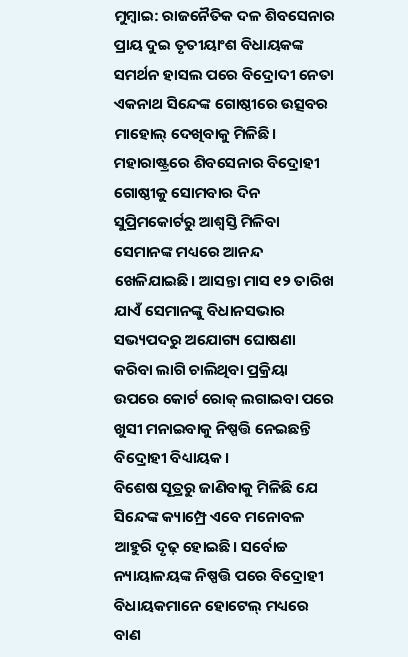ମୁମ୍ବାଇ: ରାଜନୈତିକ ଦଳ ଶିବସେନାର ପ୍ରାୟ ଦୁଇ ତୃତୀୟାଂଶ ବିଧାୟକଙ୍କ ସମର୍ଥନ ହାସଲ ପରେ ବିଦ୍ରୋଦୀ ନେତା ଏକନାଥ ସିନ୍ଦେଙ୍କ ଗୋଷ୍ଠୀରେ ଉତ୍ସବର ମାହୋଲ୍ ଦେଖିବାକୁ ମିଳିଛି। ମହାରାଷ୍ଟ୍ରରେ ଶିବସେନାର ବିଦ୍ରୋହୀ ଗୋଷ୍ଠୀକୁ ସୋମବାର ଦିନ ସୁପ୍ରିମକୋର୍ଟରୁ ଆଶ୍ବସ୍ତି ମିଳିବା ସେମାନଙ୍କ ମଧ୍ୟରେ ଆନନ୍ଦ ଖେଳିଯାଇଛି। ଆସନ୍ତା ମାସ ୧୨ ତାରିଖ ଯାଏଁ ସେମାନଙ୍କୁ ବିଧାନସଭାର ସଭ୍ୟପଦରୁ ଅଯୋଗ୍ୟ ଘୋଷଣା କରିବା ଲାଗି ଚାଲିଥିବା ପ୍ରକ୍ରିୟା ଉପରେ କୋର୍ଟ ରୋକ୍ ଲଗାଇବା ପରେ ଖୁସୀ ମନାଇବାକୁ ନିଷ୍ପତ୍ତି ନେଇଛନ୍ତି ବିଦ୍ରୋହୀ ବିଧ୍ୟାୟକ।
ବିଶେଷ ସୂତ୍ରରୁ ଜାଣିବାକୁ ମିଳିଛି ଯେ ସିନ୍ଦେଙ୍କ କ୍ୟାମ୍ପ୍ରେ ଏବେ ମନୋବଳ ଆହୁରି ଦୃଢ଼ ହୋଇଛି। ସର୍ବୋଚ୍ଚ ନ୍ୟାୟାଳୟଙ୍କ ନିଷ୍ପତ୍ତି ପରେ ବିଦ୍ରୋହୀ ବିଧାୟକମାନେ ହୋଟେଲ୍ ମଧ୍ୟରେ ବାଣ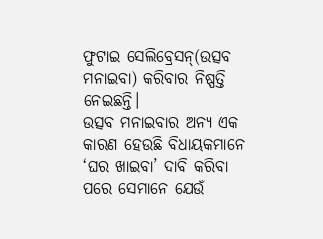ଫୁଟାଇ ସେଲିବ୍ରେସନ୍(ଉତ୍ସବ ମନାଇବା) କରିବାର ନିଷ୍ପତ୍ତି ନେଇଛନ୍ତି।
ଉତ୍ସବ ମନାଇବାର ଅନ୍ୟ ଏକ କାରଣ ହେଉଛି ବିଧାୟକମାନେ ‘ଘର ଖାଇବା’ ଦାବି କରିବା ପରେ ସେମାନେ ଯେଉଁ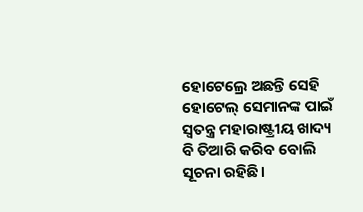ହୋଟେଲ୍ରେ ଅଛନ୍ତି ସେହି ହୋଟେଲ୍ ସେମାନଙ୍କ ପାଇଁ ସ୍ବତନ୍ତ୍ର ମହାରାଷ୍ଟ୍ରୀୟ ଖାଦ୍ୟ ବି ତିଆରି କରିବ ବୋଲି ସୂଚନା ରହିଛି।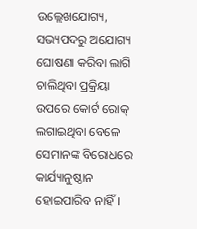ଉଲ୍ଲେଖଯୋଗ୍ୟ, ସଭ୍ୟପଦରୁ ଅଯୋଗ୍ୟ ଘୋଷଣା କରିବା ଲାଗି ଚାଲିଥିବା ପ୍ରକ୍ରିୟା ଉପରେ କୋର୍ଟ ରୋକ୍ ଲଗାଇଥିବା ବେଳେ ସେମାନଙ୍କ ବିରୋଧରେ କାର୍ଯ୍ୟାନୁଷ୍ଠାନ ହୋଇପାରିବ ନାହିଁ।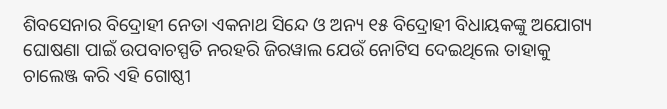ଶିବସେନାର ବିଦ୍ରୋହୀ ନେତା ଏକନାଥ ସିନ୍ଦେ ଓ ଅନ୍ୟ ୧୫ ବିଦ୍ରୋହୀ ବିଧାୟକଙ୍କୁ ଅଯୋଗ୍ୟ ଘୋଷଣା ପାଇଁ ଉପବାଚସ୍ପତି ନରହରି ଜିରୱାଲ ଯେଉଁ ନୋଟିସ ଦେଇଥିଲେ ତାହାକୁ ଚାଲେଞ୍ଜ କରି ଏହି ଗୋଷ୍ଠୀ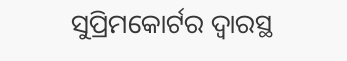ସୁପ୍ରିମକୋର୍ଟର ଦ୍ବାରସ୍ଥ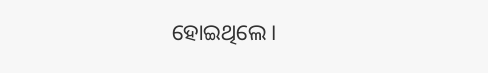ହୋଇଥିଲେ।